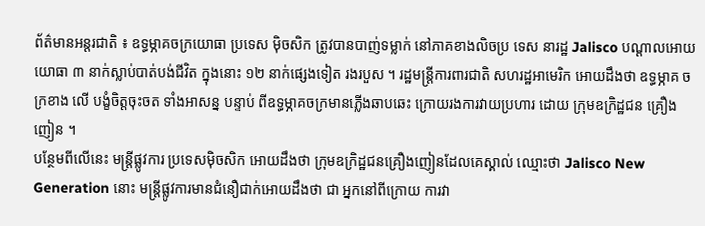ព័ត៌មានអន្តរជាតិ ៖ ឧទ្ធម្ភាគចក្រយោធា ប្រទេស ម៉ិចសិក ត្រូវបានបាញ់ទម្លាក់ នៅភាគខាងលិចប្រ ទេស នារដ្ឋ Jalisco បណ្តាលអោយ យោធា ៣ នាក់ស្លាប់បាត់បង់ជីវិត ក្នុងនោះ ១២ នាក់ផ្សេងទៀត រងរបួស ។ រដ្ឋមន្រ្តីការពារជាតិ សហរដ្ឋអាមេរិក អោយដឹងថា ឧទ្ធម្ភាគ ចក្រខាង លើ បង្ខំចិត្តចុះចត ទាំងអាសន្ន បន្ទាប់ ពីឧទ្ធម្ភាគចក្រមានភ្លើងឆាបឆេះ ក្រោយរងការវាយប្រហារ ដោយ ក្រុមឧក្រិដ្ឋជន គ្រឿងញៀន ។
បន្ថែមពីលើនេះ មន្រ្តីផ្លូវការ ប្រទេសម៉ិចសិក អោយដឹងថា ក្រុមឧក្រិដ្ឋជនគ្រឿងញៀនដែលគេស្គាល់ ឈ្មោះថា Jalisco New Generation នោះ មន្រ្តីផ្លូវការមានជំនឿជាក់អោយដឹងថា ជា អ្នកនៅពីក្រោយ ការវា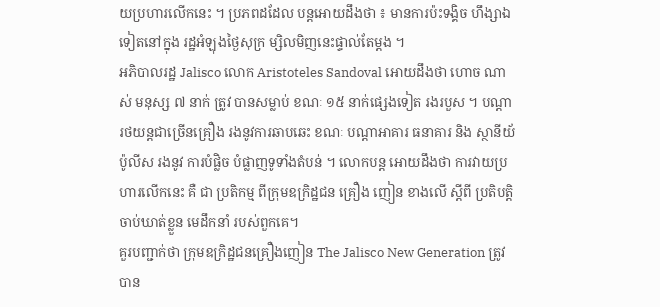យប្រហារលើកនេះ ។ ប្រភពដដែល បន្តអោយដឹងថា ៖ មានការប៉ះទង្គិច ហឹង្សាឯទៀតនៅក្នុង រដ្ឋអំឡុងថ្ងៃសុក្រ ម្សិលមិញនេះផ្ទាល់តែម្តង ។
អភិបាលរដ្ឋ Jalisco លោក Aristoteles Sandoval អោយដឹងថា ហោច ណាស់ មនុស្ស ៧ នាក់ ត្រូវ បានសម្លាប់ ខណៈ ១៥ នាក់ផ្សេងទៀត រងរបួស ។ បណ្តា រថយន្តជាច្រើនគ្រឿង រងនូវការឆាបឆេះ ខណៈ បណ្តាអាគារ ធនាគារ និង ស្ថានីយ័ប៉ូលីស រងនូវ ការបំផ្លិច បំផ្លាញទូទាំងតំបន់ ។ លោកបន្ត អោយដឹងថា ការវាយប្រហារលើកនេះ គឺ ជា ប្រតិកម្ម ពីក្រុមឧក្រិដ្ឋជន គ្រឿង ញៀន ខាងលើ ស្តីពី ប្រតិបត្តិចាប់ឃាត់ខ្លួន មេដឹកនាំ របស់ពួកគេ។
គួរបញ្ជាក់ថា ក្រុមឧក្រិដ្ឋជនគ្រឿងញៀន The Jalisco New Generation ត្រូវបាន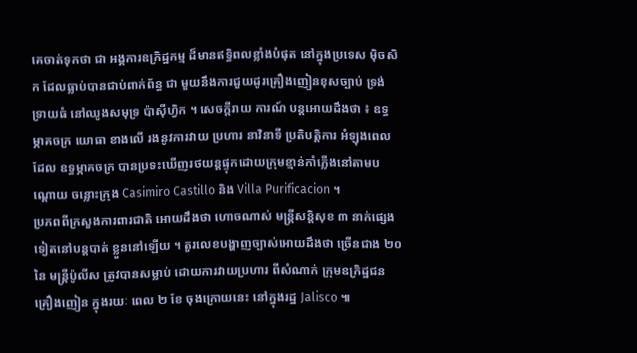គេចាត់ទុកថា ជា អង្គការឧក្រិដ្ឋកម្ម ដ៏មានឥទ្ធិពលខ្លាំងបំផុត នៅក្នុងប្រទេស ម៉ិចសិក ដែលធ្លាប់បានជាប់ពាក់ព័ន្ធ ជា មួយនឹងការជួយដូរគ្រឿងញៀនខុសច្បាប់ ទ្រង់ទ្រាយធំ នៅឈូងសមុទ្រ ប៉ាស៊ីហ្វិក ។ សេចក្តីរាយ ការណ៍ បន្តអោយដឹងថា ៖ ឧទ្ធម្ភាគចក្រ យោធា ខាងលើ រងនូវការវាយ ប្រហារ នាវិនាទី ប្រតិបត្តិការ អំឡុងពេលដែល ឧទ្ធម្ភាគចក្រ បានប្រទះឃើញរថយន្តផ្ទុកដោយក្រុមខ្មាន់កាំភ្លើងនៅតាមបណ្តោយ ចន្លោះក្រុង Casimiro Castillo និង Villa Purificacion ។
ប្រភពពីក្រសួងការពារជាតិ អោយដឹងថា ហោចណាស់ មន្រ្តីសន្តិសុខ ៣ នាក់ផ្សេងទៀតនៅបន្តបាត់ ខ្លួននៅឡើយ ។ តួរលេខបង្ហាញច្បាស់អោយដឹងថា ច្រើនជាង ២០ នៃ មន្រ្តីប៉ូលីស ត្រូវបានសម្លាប់ ដោយការវាយប្រហារ ពីសំណាក់ ក្រុមឧក្រិដ្ឋជន គ្រឿងញៀន ក្នុងរយៈ ពេល ២ ខែ ចុងក្រោយនេះ នៅក្នុងរដ្ឋ Jalisco ៕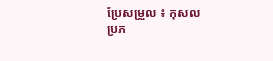ប្រែសម្រួល ៖ កុសល
ប្រភ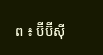ព ៖ ប៊ីប៊ីស៊ី